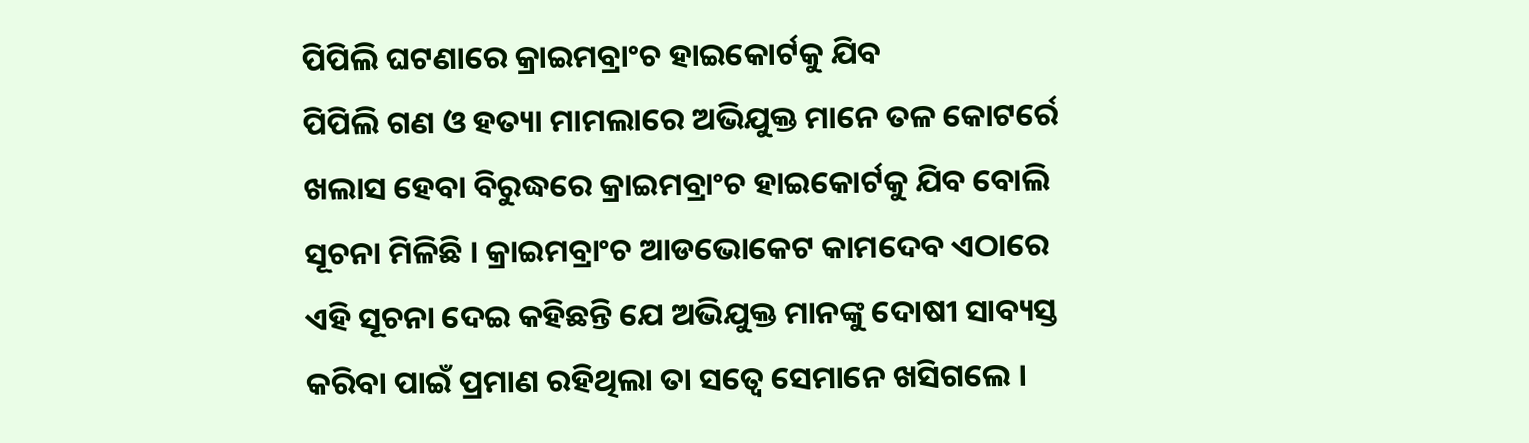ପିପିଲି ଘଟଣାରେ କ୍ରାଇମବ୍ରାଂଚ ହାଇକୋର୍ଟକୁ ଯିବ
ପିପିଲି ଗଣ ଓ ହତ୍ୟା ମାମଲାରେ ଅଭିଯୁକ୍ତ ମାନେ ତଳ କୋଟର୍ରେ ଖଲାସ ହେବା ବିରୁଦ୍ଧରେ କ୍ରାଇମବ୍ରାଂଚ ହାଇକୋର୍ଟକୁ ଯିବ ବୋଲି ସୂଚନା ମିଳିଛି । କ୍ରାଇମବ୍ରାଂଚ ଆଡଭୋକେଟ କାମଦେବ ଏଠାରେ ଏହି ସୂଚନା ଦେଇ କହିଛନ୍ତି ଯେ ଅଭିଯୁକ୍ତ ମାନଙ୍କୁ ଦୋଷୀ ସାବ୍ୟସ୍ତ କରିବା ପାଇଁ ପ୍ରମାଣ ରହିଥିଲା ତା ସତ୍ୱେ ସେମାନେ ଖସିଗଲେ ।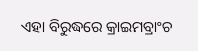ଏହା ବିରୁଦ୍ଧରେ କ୍ରାଇମବ୍ରାଂଚ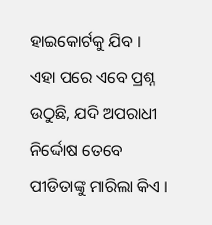ହାଇକୋର୍ଟକୁ ଯିବ ।
ଏହା ପରେ ଏବେ ପ୍ରଶ୍ନ ଉଠୁଛି, ଯଦି ଅପରାଧୀ ନିର୍ଦ୍ଦୋଷ ତେବେ ପୀଡିତାଙ୍କୁ ମାରିଲା କିଏ ।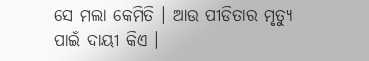ସେ ମଲା କେମିତି । ଆଉ ପୀଡିତାର ମୃତ୍ୟୁ ପାଇଁ ଦାୟୀ କିଏ ।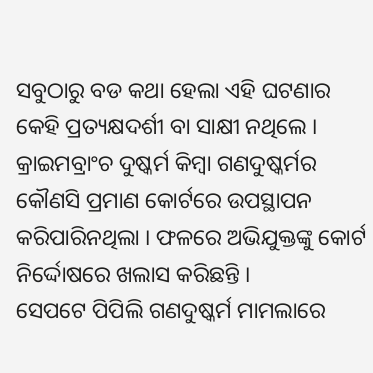ସବୁଠାରୁ ବଡ କଥା ହେଲା ଏହି ଘଟଣାର କେହି ପ୍ରତ୍ୟକ୍ଷଦର୍ଶୀ ବା ସାକ୍ଷୀ ନଥିଲେ । କ୍ରାଇମବ୍ରାଂଚ ଦୁଷ୍କର୍ମ କିମ୍ବା ଗଣଦୁଷ୍କର୍ମର କୌଣସି ପ୍ରମାଣ କୋର୍ଟରେ ଉପସ୍ଥାପନ କରିପାରିନଥିଲା । ଫଳରେ ଅଭିଯୁକ୍ତଙ୍କୁ କୋର୍ଟ ନିର୍ଦ୍ଦୋଷରେ ଖଲାସ କରିଛନ୍ତି ।
ସେପଟେ ପିପିଲି ଗଣଦୁଷ୍କର୍ମ ମାମଲାରେ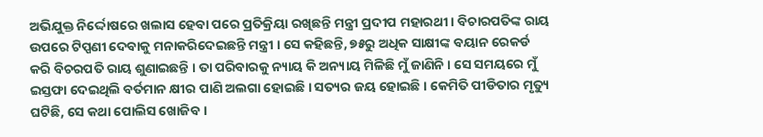ଅଭିଯୁକ୍ତ ନିର୍ଦ୍ଦୋଷରେ ଖଲାସ ହେବା ପରେ ପ୍ରତିକ୍ରିୟା ରଖିଛନ୍ତି ମନ୍ତ୍ରୀ ପ୍ରଦୀପ ମହାରଥୀ । ବିଚାରପତିଙ୍କ ରାୟ ଉପରେ ଟିପ୍ପଣୀ ଦେବାକୁ ମନାକରିଦେଇଛନ୍ତି ମନ୍ତ୍ରୀ । ସେ କହିଛନ୍ତି, ୭୫ରୁ ଅଧିକ ସାକ୍ଷୀଙ୍କ ବୟାନ ରେକର୍ଡ କରି ବିଚରପତି ରାୟ ଶୁଣାଇଛନ୍ତି । ତା ପରିବାରକୁ ନ୍ୟାୟ କି ଅନ୍ୟାୟ ମିଳିଛି ମୁଁ ଜାଣିନି । ସେ ସମୟରେ ମୁଁ ଇସ୍ତଫା ଦେଇଥିଲି ବର୍ତମାନ କ୍ଷୀର ପାଣି ଅଲଗା ହୋଇଛି । ସତ୍ୟର ଜୟ ହୋଇଛି । କେମିତି ପୀଡିତାର ମୃତ୍ୟୁ ଘଟିଛି, ସେ କଥା ପୋଲିସ ଖୋଜିବ ।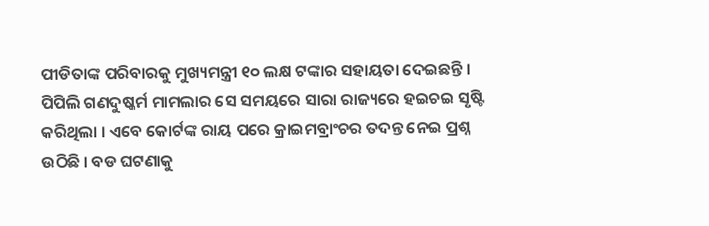ପୀଡିତାଙ୍କ ପରିବାରକୁ ମୁଖ୍ୟମନ୍ତ୍ରୀ ୧୦ ଲକ୍ଷ ଟଙ୍କାର ସହାୟତା ଦେଇଛନ୍ତି ।
ପିପିଲି ଗଣଦୁଷ୍କର୍ମ ମାମଲାର ସେ ସମୟରେ ସାରା ରାଜ୍ୟରେ ହଇଚଇ ସୃଷ୍ଟି କରିଥିଲା । ଏବେ କୋର୍ଟଙ୍କ ରାୟ ପରେ କ୍ରାଇମବ୍ରାଂଚର ତଦନ୍ତ ନେଇ ପ୍ରଶ୍ନ ଉଠିଛି । ବଡ ଘଟଣାକୁ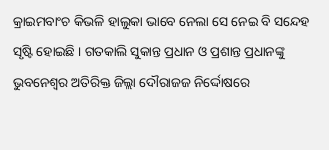କ୍ରାଇମବାଂଚ କିଭଳି ହାଲୁକା ଭାବେ ନେଲା ସେ ନେଇ ବି ସନ୍ଦେହ ସୃଷ୍ଟି ହୋଇଛି । ଗତକାଲି ସୁକାନ୍ତ ପ୍ରଧାନ ଓ ପ୍ରଶାନ୍ତ ପ୍ରଧାନଙ୍କୁ ଭୁବନେଶ୍ୱର ଅତିରିକ୍ତ ଜିଲ୍ଲା ଦୌରାଜଜ ନିର୍ଦ୍ଦୋଷରେ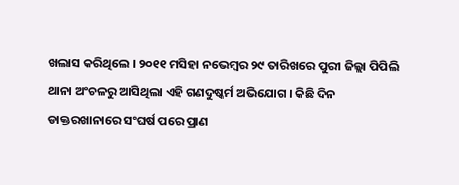ଖଲାସ କରିଥିଲେ । ୨୦୧୧ ମସିହା ନଭେମ୍ବର ୨୯ ତାରିଖରେ ପୁରୀ ଜିଲ୍ଲା ପିପିଲି ଥାନା ଅଂଚଳରୁ ଆସିଥିଲା ଏହି ଗଣଦୁଷ୍କର୍ମ ଅଭିଯୋଗ । କିଛି ଦିନ ଡାକ୍ତରଖାନାରେ ସଂଘର୍ଷ ପରେ ପ୍ରାଣ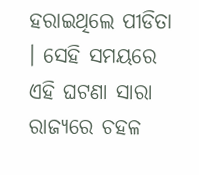ହରାଇଥିଲେ ପୀଡିତା । ସେହି ସମୟରେ ଏହି ଘଟଣା ସାରା ରାଜ୍ୟରେ ଚହଳ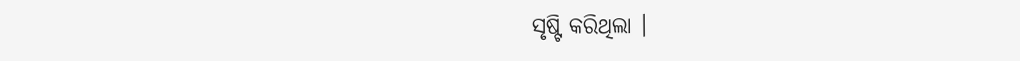ସୃଷ୍ଟି କରିଥିଲା ।